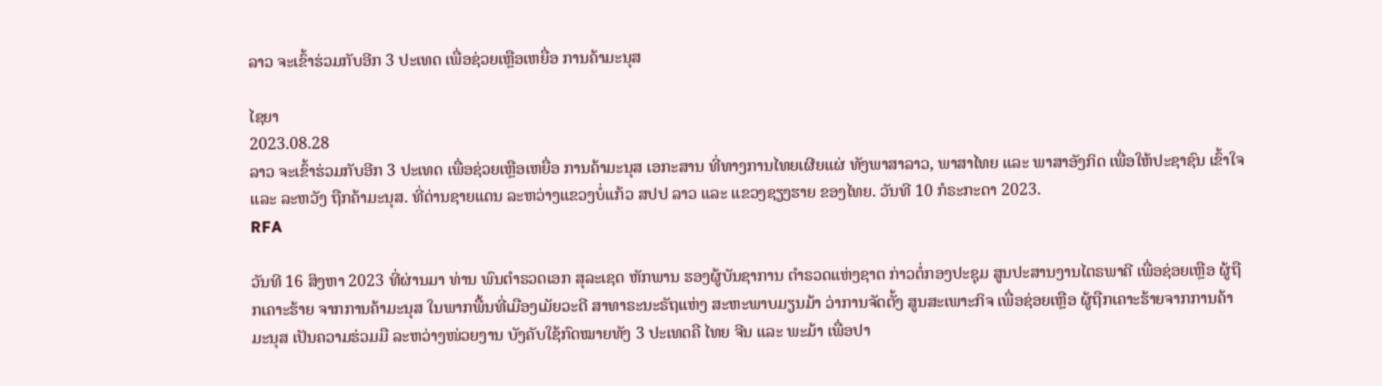ລາວ ຈະເຂົ້າຮ່ວມກັບອີກ 3 ປະເທດ ເພື່ອຊ່ວຍເຫຼືອເຫຍື່ອ ການຄ້າມະນຸສ

ໄຊຍາ
2023.08.28
ລາວ ຈະເຂົ້າຮ່ວມກັບອີກ 3 ປະເທດ ເພື່ອຊ່ວຍເຫຼືອເຫຍື່ອ ການຄ້າມະນຸສ ເອກະສານ ທີ່ທາງການໄທຍເຜີຍແຜ່ ທັງພາສາລາວ, ພາສາໄທຍ ແລະ ພາສາອັງກິດ ເພື່ອໃຫ້ປະຊາຊົນ ເຂົ້າໃຈ ແລະ ລະຫວັງ ຖືກຄ້າມະນຸສ. ທີ່ດ່ານຊາຍແດນ ລະຫວ່າງແຂວງບໍ່ແກ້ວ ສປປ ລາວ ແລະ ແຂວງຊຽງຮາຍ ຂອງໄທຍ. ວັນທີ 10 ກໍຣະກະດາ 2023.
RFA

ວັນທີ 16 ສິງຫາ 2023 ທີ່ຜ່ານມາ ທ່ານ ພົນຕຳຣວດເອກ ສຸລະເຊດ ຫັກພານ ຮອງຜູ້ບັນຊາການ ຕຳຣວດແຫ່ງຊາຕ ກ່າວຕໍ່ກອງປະຊຸມ ສູນປະສານງານໄຕຣພາຄີ ເພື່ອຊ່ອຍເຫຼືອ ຜູ້ຖືກເຄາະຮ້າຍ ຈາກການຄ້າມະນຸສ ໃນພາກພື້ນທີ່ເມືອງເມັຍວະດີ ສາທາຣະນະຣັຖແຫ່ງ ສະຫະພາບມຽນມ້າ ວ່າການຈັດຕັ້ງ ສູນສະເພາະກິຈ ເພື່ອຊ່ອຍເຫຼືອ ຜູ້ຖືກເຄາະຮ້າຍຈາກການຄ້າມະນຸສ ເປັນຄວາມຮ່ວມມື ລະຫວ່າງໜ່ວຍງານ ບັງຄັບໃຊ້ກົດໝາຍທັງ 3 ປະເທດຄື ໄທຍ ຈີນ ແລະ ພະມ້າ ເພື່ອປາ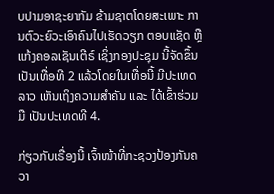ບປາມອາຊະຍາກັມ ຂ້າມຊາຕໂດຍສະເພາະ ການຕົວະຍົວະເອົາຄົນໄປເຮັດວຽກ ຕອບແຊັດ ຫຼືແກ້ງຄອລເຊັນເຕີຣ໌ ເຊິ່ງກອງປະຊຸມ ນີ້ຈັດຂຶ້ນເປັນເທື່ອທີ 2 ແລ້ວໂດຍໃນເທື່ອນີ້ ມີປະເທດລາວ ເຫັນເຖິງຄວາມສຳຄັນ ແລະ ໄດ້ເຂົ້າຮ່ວມມື ເປັນປະເທດທີ 4.

ກ່ຽວກັບເຣື່ອງນີ້ ເຈົ້າໜ້າທີ່ກະຊວງປ້ອງກັນຄວາ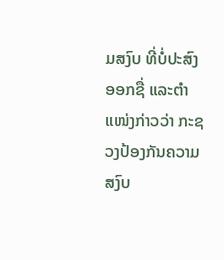ມສງົບ ທີ່ບໍ່ປະສົງອອກຊື່ ແລະຕໍາແໜ່ງກ່າວວ່າ ກະຊວງປ້ອງກັນຄວາມສງົບ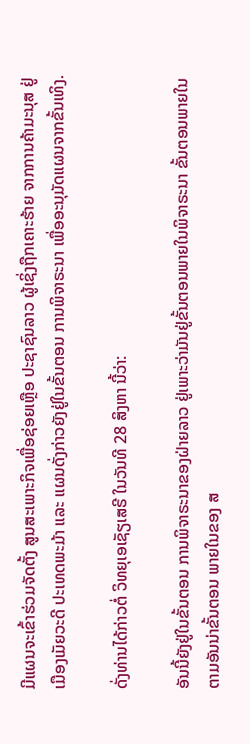ມີແຜນຈະເຂົ້າຮ່ວມຈັດຕັ້ງ ສູນສະເພາະກິຈເພື່ອຊ່ອຍເຫຼືອ ປະຊາຊົນລາວ ຜູ້ເຊິ່ງຖືກເຄາະຮ້າຍ ຈາກການຄ້າມະນຸສ ຢູ່ເມືອງເມັຍວະດີ ປະເທດພະມ້າ ແລະ ແຜນດັ່ງກ່າວຍັງຢູ່ໃນຂັ້ນຕອນ ການພິຈາຣະນາ ເພື່ອອະນຸມັດແຜນຈາກຂັ້ນເທິງ.

ດັ່ງທ່ານໄດ້ກ່າວຕໍ່ ວິທຍຸເອເຊັຽເສຣີ ໃນວັນທີ 28 ສິງຫາ ນີ້ວ່າ:

ອັນນີ້ຍັງຢູ່ໃນຂັ້ນຕອນ ການພິຈາຣະນາຂອງຝ່າຍລາວ ຢູ່ເພາະວ່າມັນຢູ່ຂັ້ນຕອນພາຍໃນພິຈາຣະນາ ຂັ້ນຕອນພາຍໃນຕາມອັນນ່າຂັ້ນຕອນ ພາຍໃນຂອງ ສ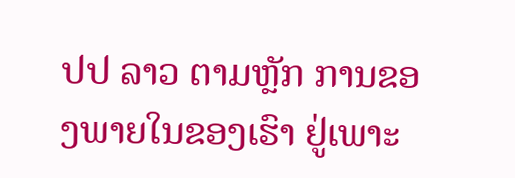ປປ ລາວ ຕາມຫຼັກ ການຂອງພາຍໃນຂອງເຮົາ ຢູ່ເພາະ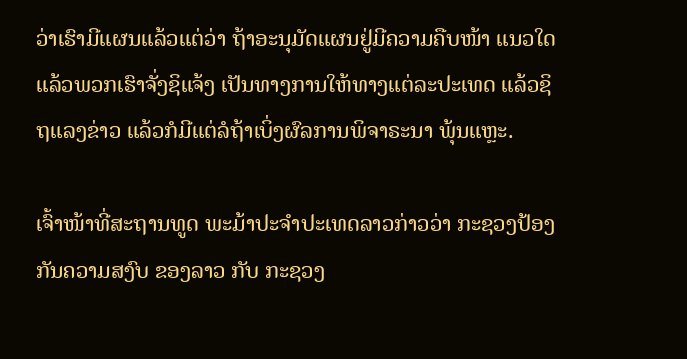ວ່າເຮົາມີແຜນແລ້ວແຕ່ວ່າ ຖ້າອະນຸມັດແຜນຢູ່ມີຄວາມຄືບໜ້າ ແນວໃດ ແລ້ວພວກເຮົາຈັ່ງຊິແຈ້ງ ເປັນທາງການໃຫ້ທາງແຕ່ລະປະເທດ ແລ້ວຊິ  ຖແລງຂ່າວ ແລ້ວກໍມີແຕ່ລໍຖ້າເບິ່ງຜົລການພິຈາຣະນາ ພຸ້ນແຫຼະ.

ເຈົ້າໜ້າທີ່ສະຖານທູດ ພະມ້າປະຈໍາປະເທດລາວກ່າວວ່າ ກະຊວງປ້ອງກັນຄວາມສງົບ ຂອງລາວ ກັບ ກະຊວງ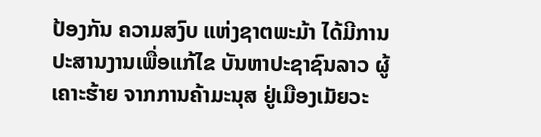ປ້ອງກັນ ຄວາມສງົບ ແຫ່ງຊາຕພະມ້າ ໄດ້ມີການປະສານງານເພື່ອແກ້ໄຂ ບັນຫາປະຊາຊົນລາວ ຜູ້ເຄາະຮ້າຍ ຈາກການຄ້າມະນຸສ ຢູ່ເມືອງເມັຍວະ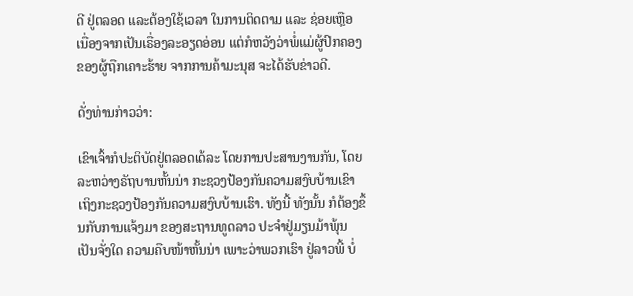ດີ ຢູ່ຕລອດ ແລະຕ້ອງໃຊ້ເວລາ ໃນການຕິດຕາມ ແລະ ຊ່ອຍເຫຼືອ ເນື່ອງຈາກເປັນເຣື່ອງລະອຽດອ່ອນ ແຕ່ກໍຫວັງວ່າພໍ່ແມ່ຜູ້ປົກຄອງ ຂອງຜູ້ຖືກເຄາະຮ້າຍ ຈາກການຄ້າມະນຸສ ຈະໄດ້ຮັບຂ່າວດີ.

ດັ່ງທ່ານກ່າວວ່າ:

ເຂົາເຈົ້າກໍປະຕິບັດຢູ່ຕລອດເດ້ລະ ໂດຍການປະສານງານກັນ, ໂດຍລະຫວ່າງຣັຖບານຫັ້ນນ່າ ກະຊວງປ້ອງກັນຄວາມສງົບບ້ານເຂົາ ເຖິງກະຊວງປ້ອງກັນຄວາມສງົບບ້ານເຮົາ. ທັງນີ້ ທັງນັ້ນ ກໍຕ້ອງຂຶ້ນກັບການແຈ້ງມາ ຂອງສະຖານທູດລາວ ປະຈຳຢູ່ມຽນມ້າພຸ້ນ ເປັນຈັ່ງໃດ ຄວາມຄືບໜ້າຫັ້ນນ່າ ເພາະວ່າພວກເຮົາ ຢູ່ລາວພີ້ ບໍ່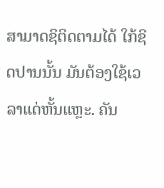ສາມາດຊິຕິດຕາມໄດ້ ໃກ້ຊິດປານນັ້ນ ມັນຕ້ອງໃຊ້ເວລາແດ່ຫັ້ນແຫຼະ. ຄັນ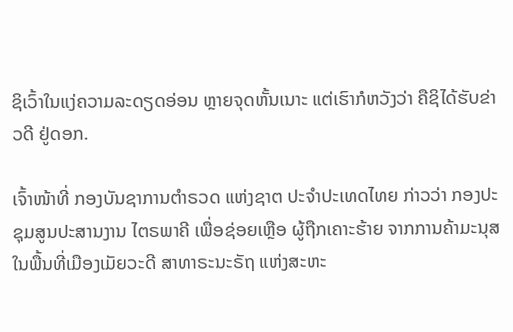ຊິເວົ້າໃນແງ່ຄວາມລະດຽດອ່ອນ ຫຼາຍຈຸດຫັ້ນເນາະ ແຕ່ເຮົາກໍຫວັງວ່າ ຄືຊິໄດ້ຮັບຂ່າວດີ ຢູ່ດອກ.

ເຈົ້າໜ້າທີ່ ກອງບັນຊາການຕຳຣວດ ແຫ່ງຊາຕ ປະຈຳປະເທດໄທຍ ກ່າວວ່າ ກອງປະຊຸມສູນປະສານງານ ໄຕຣພາຄີ ເພື່ອຊ່ອຍເຫຼືອ ຜູ້ຖືກເຄາະຮ້າຍ ຈາກການຄ້າມະນຸສ ໃນພື້ນທີ່ເມືອງເມັຍວະດີ ສາທາຣະນະຣັຖ ແຫ່ງສະຫະ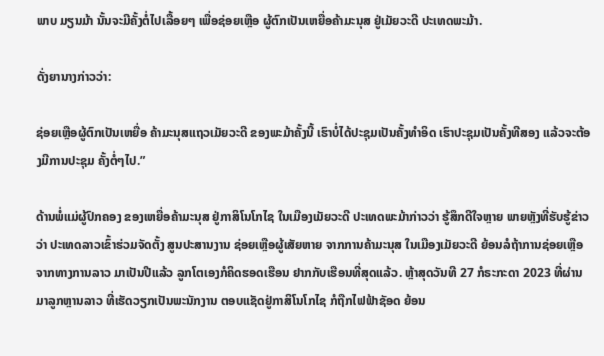ພາບ ມຽນມ້າ ນັ້ນຈະມີຄັ້ງຕໍ່ໄປເລື້ອຍໆ ເພື່ອຊ່ອຍເຫຼືອ ຜູ້ຕົກເປັນເຫຍື່ອຄ້າມະນຸສ ຢູ່ເມັຍວະດີ ປະເທດພະມ້າ.

ດັ່ງຍານາງກ່າວວ່າ:

ຊ່ອຍເຫຼືອຜູ້ຕົກເປັນເຫຍື່ອ ຄ້າມະນຸສແຖວເມັຍວະດີ ຂອງພະມ້າຄັ້ງນີ້ ເຮົາບໍ່ໄດ້ປະຊຸມເປັນຄັ້ງທຳອິດ ເຮົາປະຊຸມເປັນຄັ້ງທີສອງ ແລ້ວຈະຕ້ອງມີການປະຊຸມ ຄັ້ງຕໍ່ໆໄປ.”

ດ້ານພໍ່ແມ່ຜູ້ປົກຄອງ ຂອງເຫຍື່ອຄ້າມະນຸສ ຢູ່ກາສິໂນໂກໄຊ ໃນເມືອງເມັຍວະດີ ປະເທດພະມ້າກ່າວວ່າ ຮູ້ສຶກດີໃຈຫຼາຍ ພາຍຫຼັງທີ່ຮັບຮູ້ຂ່າວວ່າ ປະເທດລາວເຂົ້າຮ່ວມຈັດຕັ້ງ ສູນປະສານງານ ຊ່ອຍເຫຼືອຜູ້ເສັຍຫາຍ ຈາກການຄ້າມະນຸສ ໃນເມືອງເມັຍວະດີ ຍ້ອນລໍຖ້າການຊ່ອຍເຫຼືອ ຈາກທາງການລາວ ມາເປັນປີແລ້ວ ລູກໂຕເອງກໍຄິດຮອດເຮືອນ ຢາກກັບເຮືອນທີ່ສຸດແລ້ວ. ຫຼ້າສຸດວັນທີ 27 ກໍຣະກະດາ 2023 ທີ່ຜ່ານມາລູກຫຼານລາວ ທີ່ເຮັດວຽກເປັນພະນັກງານ ຕອບແຊັດຢູ່ກາສິໂນໂກໄຊ ກໍຖືກໄຟຟ້າຊັອດ ຍ້ອນ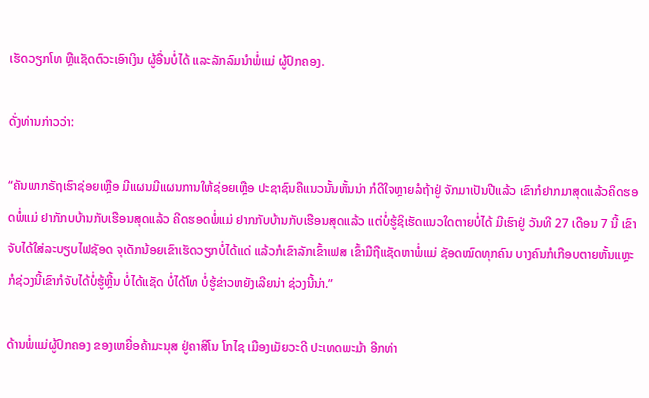ເຮັດວຽກໂທ ຫຼືແຊັດຕົວະເອົາເງິນ ຜູ້ອື່ນບໍ່ໄດ້ ແລະລັກລົມນໍາພໍ່ແມ່ ຜູ້ປົກຄອງ.

ດັ່ງທ່ານກ່າວວ່າ:

“ຄັນພາກຣັຖເຮົາຊ່ອຍເຫຼືອ ມີແຜນມີແຜນການໃຫ້ຊ່ອຍເຫຼືອ ປະຊາຊົນຄືແນວນັ້ນຫັ້ນນ່າ ກໍດີໃຈຫຼາຍລໍຖ້າຢູ່ ຈັກມາເປັນປີແລ້ວ ເຂົາກໍຢາກມາສຸດແລ້ວຄິດຮອດພໍ່ແມ່ ຢາກັກບບ້ານກັບເຮືອນສຸດແລ້ວ ຄີດຮອດພໍ່ແມ່ ຢາກກັບບ້ານກັບເຮືອນສຸດແລ້ວ ແຕ່ບໍ່ຮູ້ຊິເຮັດແນວໃດຕາຍບໍ່ໄດ້ ມີເຮົາຢູ່ ວັນທີ 27 ເດືອນ 7 ນີ້ ເຂົາຈັບໄດ້ໃສ່ລະບຽບໄຟຊັອດ ຈຸເດັກນ້ອຍເຂົາເຮັດວຽກບໍ່ໄດ້ແດ່ ແລ້ວກໍເຂົາລັກເຂົ້າເຟສ ເຂົ້າມືຖືແຊັດຫາພໍ່ແມ່ ຊັອດໝົດທຸກຄົນ ບາງຄົນກໍເກືອບຕາຍຫັ້ນແຫຼະ ກໍຊ່ວງນີ້ເຂົາກໍຈັບໄດ້ບໍ່ຮູ້ຫຼີ້ນ ບໍ່ໄດ້ແຊັດ ບໍ່ໄດ້ໂທ ບໍ່ຮູ້ຂ່າວຫຍັງເລີຍນ່າ ຊ່ວງນີ້ນ່າ.”

ດ້ານພໍ່ແມ່ຜູ້ປົກຄອງ ຂອງເຫຍື່ອຄ້າມະນຸສ ຢູ່ຄາສິໂນ ໂກໄຊ ເມືອງເມັຍວະດີ ປະເທດພະມ້າ ອີກທ່າ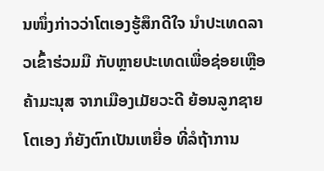ນໜຶ່ງກ່າວວ່າໂຕເອງຮູ້ສຶກດີໃຈ ນຳປະເທດລາວເຂົ້າຮ່ວມມື ກັບຫຼາຍປະເທດເພື່ອຊ່ອຍເຫຼືອ ຄ້າມະນຸສ ຈາກເມືອງເມັຍວະດີ ຍ້ອນລູກຊາຍໂຕເອງ ກໍຍັງຕົກເປັນເຫຍື່ອ ທີ່ລໍຖ້າການ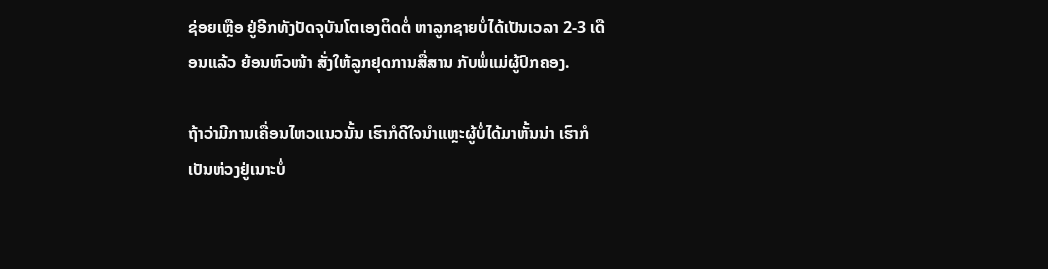ຊ່ອຍເຫຼືອ ຢູ່ອີກທັງປັດຈຸບັນໂຕເອງຕິດຕໍ່ ຫາລູກຊາຍບໍ່ໄດ້ເປັນເວລາ 2-3 ເດືອນແລ້ວ ຍ້ອນຫົວໜ້າ ສັ່ງໃຫ້ລູກຢຸດການສື່ສານ ກັບພໍ່ແມ່ຜູ້ປົກຄອງ.

ຖ້າວ່າມີການເຄື່ອນໄຫວແນວນັ້ນ ເຮົາກໍດີໃຈນຳແຫຼະຜູ້ບໍ່ໄດ້ມາຫັ້ນນ່າ ເຮົາກໍເປັນຫ່ວງຢູ່ເນາະບໍ່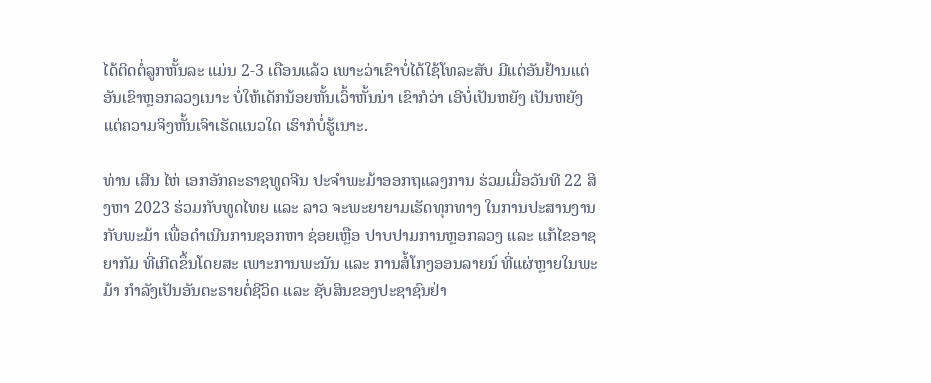ໄດ້ຕິດຕໍ່ລູກຫັ້ນລະ ແມ່ນ 2-3 ເດືອນແລ້ວ ເພາະວ່າເຂົາບໍ່ໄດ້ໃຊ້ໂທລະສັບ ມີແຕ່ອັນຢ້ານແຕ່ອັນເຂົາຫຼອກລວງເນາະ ບໍ່ໃຫ້ເດັກນ້ອຍຫັ້ນເວົ້າຫັ້ນນ່າ ເຂົາກໍວ່າ ເອີບໍ່ເປັນຫຍັງ ເປັນຫຍັງແຕ່ຄວາມຈິງຫັ້ນເຈົາເຮັດແນວໃດ ເຮົາກໍບໍ່ຮູ້ເນາະ.

ທ່ານ ເສີນ ໄຫ່ ເອກອັກຄະຣາຊທູດຈີນ ປະຈຳພະມ້າອອກຖແລງການ ຮ່ວມເມື່ອວັນທີ 22 ສິງຫາ 2023 ຮ່ວມກັບທູດໄທຍ ແລະ ລາວ ຈະພະຍາຍາມເຮັດທຸກທາງ ໃນການປະສານງານກັບພະມ້າ ເພື່ອດຳເນີນການຊອກຫາ ຊ່ອຍເຫຼືອ ປາບປາມການຫຼອກລວງ ແລະ ແກ້ໄຂອາຊຍາກັມ ທີ່ເກີດຂຶ້ນໂດຍສະ ເພາະການພະນັນ ແລະ ການສໍ້ໂກງອອນລາຍນ໌ ທີ່ແຜ່ຫຼາຍໃນພະມ້າ ກຳລັງເປັນອັນຕະຣາຍຕໍ່ຊີວິດ ແລະ ຊັບສິນຂອງປະຊາຊົນຢ່າ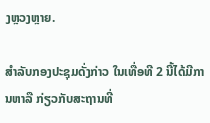ງຫຼວງຫຼາຍ.

ສໍາລັບກອງປະຊຸມດັ່ງກ່າວ ໃນເທື່ອທີ 2 ນີ້ໄດ້ມີການຫາລື ກ່ຽວກັບສະຖານທີ່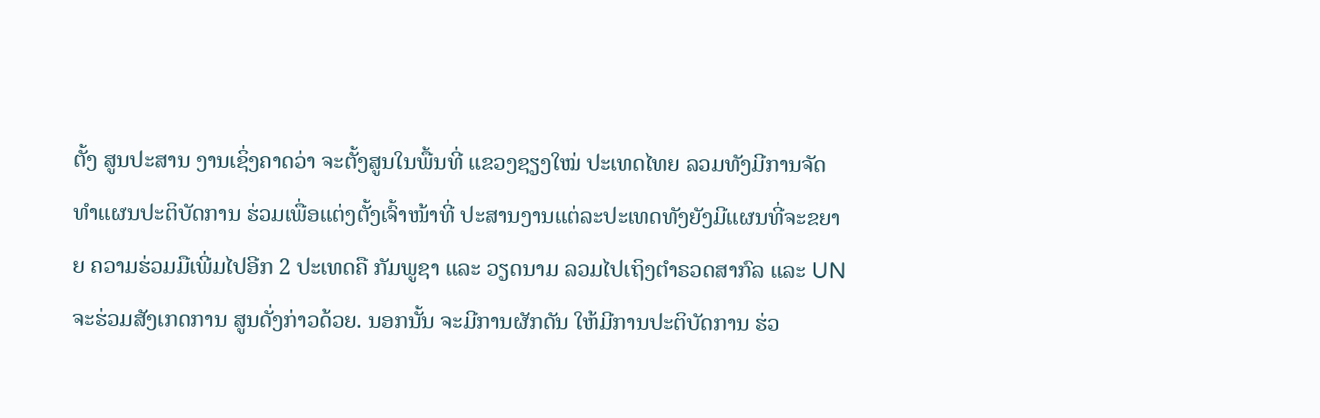ຕັ້ງ ສູນປະສານ ງານເຊິ່ງຄາດວ່າ ຈະຕັ້ງສູນໃນພື້ນທີ່ ແຂວງຊຽງໃໝ່ ປະເທດໄທຍ ລວມທັງມີການຈັດທຳແຜນປະຕິບັດການ ຮ່ວມເພື່ອແຕ່ງຕັ້ງເຈົ້າໜ້າທີ່ ປະສານງານແຕ່ລະປະເທດທັງຍັງມີແຜນທີ່ຈະຂຍາຍ ຄວາມຮ່ວມມືເພີ່ມໄປອີກ 2 ປະເທດຄື ກັມພູຊາ ແລະ ວຽດນາມ ລວມໄປເຖິງຕຳຣວດສາກົລ ແລະ UN ຈະຮ່ວມສັງເກດການ ສູນດັ່ງກ່າວດ້ວຍ. ນອກນັ້ນ ຈະມີການຜັກດັນ ໃຫ້ມີການປະຕິບັດການ ຮ່ວ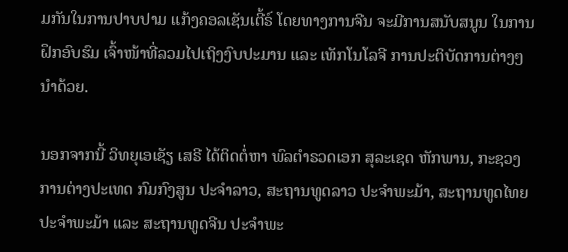ມກັນໃນການປາບປາມ ແກ້ງຄອລເຊັນເຕີ້ຣ໌ ໂດຍທາງການຈີນ ຈະມີການສນັບສນູນ ໃນການຝຶກອົບຮົມ ເຈົ້າໜ້າທີ່ລວມໄປເຖິງງົບປະມານ ແລະ ເທັກໂນໂລຈີ ການປະຕິບັດການຕ່າງໆ ນຳດ້ວຍ.

ນອກຈາກນີ້ ວິທຍຸເອເຊັຽ ເສຣີ ໄດ້ຕິດຕໍ່ຫາ ພົລຕໍາຣວດເອກ ສຸລະເຊດ ຫັກພານ, ກະຊວງ ການຕ່າງປະເທດ ກົມກົງສູນ ປະຈຳລາວ, ສະຖານທູດລາວ ປະຈຳພະມ້າ, ສະຖານທູດໄທຍ ປະຈຳພະມ້າ ແລະ ສະຖານທູດຈີນ ປະຈຳພະ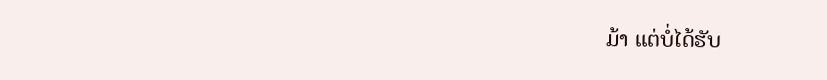ມ້າ ແຕ່ບໍ່ໄດ້ຮັບ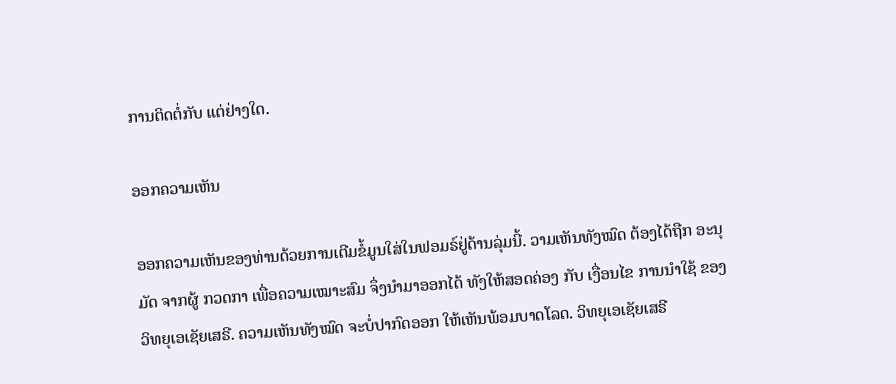ການຕິດຕໍ່ກັບ ແຕ່ຢ່າງໃດ.

ອອກຄວາມເຫັນ

ອອກຄວາມເຫັນຂອງທ່ານດ້ວຍການເຕີມຂໍ້ມູນໃສ່ໃນຟອມຣ໌ຢູ່ດ້ານລຸ່ມນີ້. ວາມເຫັນທັງໝົດ ຕ້ອງໄດ້ຖືກ ອະນຸມັດ ຈາກຜູ້ ກວດກາ ເພື່ອຄວາມເໝາະສົມ ຈຶ່ງນໍາມາອອກໄດ້ ທັງໃຫ້ສອດຄ່ອງ ກັບ ເງື່ອນໄຂ ການນຳໃຊ້ ຂອງ ວິທຍຸເອເຊັຍເສຣີ. ຄວາມເຫັນທັງໝົດ ຈະບໍ່ປາກົດອອກ ໃຫ້ເຫັນພ້ອມບາດໂລດ. ວິທຍຸເອເຊັຍເສຣີ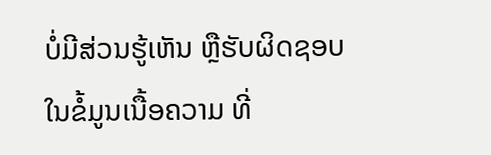ບໍ່ມີສ່ວນຮູ້ເຫັນ ຫຼືຮັບຜິດຊອບ ໃນຂໍ້ມູນເນື້ອຄວາມ ທີ່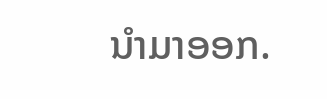ນໍາມາອອກ.